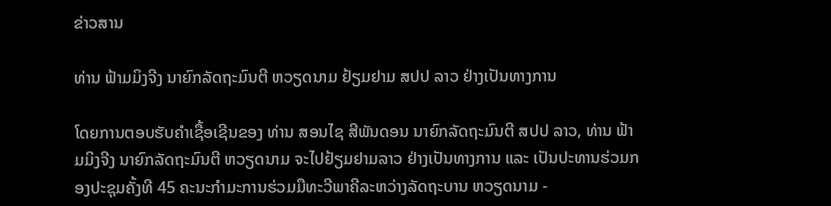ຂ່າວສານ

ທ່ານ ຟ້າມມິງຈີງ ນາຍົກລັດຖະມົນຕີ ຫວຽດນາມ ຢ້ຽມຢາມ ສປປ ລາວ ຢ່າງເປັນທາງການ

ໂດຍການຕອບຮັບຄຳເຊື້ອເຊີນຂອງ ທ່ານ ສອນໄຊ ສີພັນດອນ ນາຍົກລັດຖະມົນຕີ ສປປ ລາວ, ທ່ານ ຟ້າມມິງຈີງ ນາຍົກລັດຖະມົນຕີ ຫວຽດນາມ ຈະໄປຢ້ຽມຢາມລາວ ຢ່າງເປັນທາງການ ແລະ ເປັນປະທານຮ່ວມກອງປະຊຸມຄັ້ງທີ 45 ຄະນະກຳມະການຮ່ວມມືທະວີພາຄີລະຫວ່າງລັດຖະບານ ຫວຽດນາມ -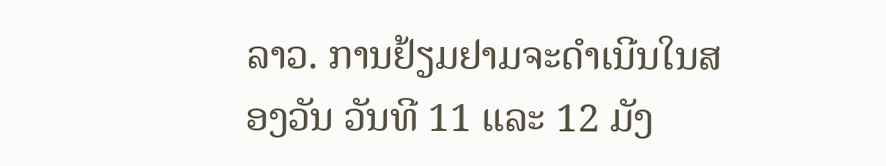ລາວ. ການຢ້ຽມຢາມຈະດຳເນີນໃນສອງວັນ ວັນທີ 11 ແລະ 12 ມັງ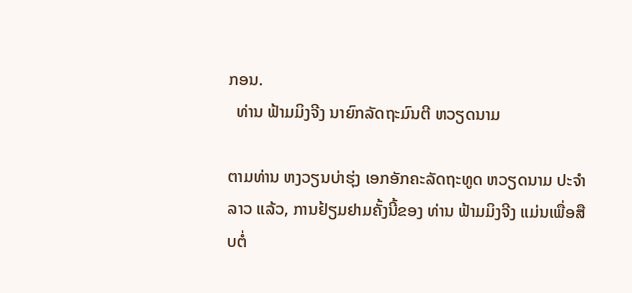ກອນ.
  ທ່ານ ຟ້າມມິງຈີງ ນາຍົກລັດຖະມົນຕີ ຫວຽດນາມ

ຕາມທ່ານ ຫງວຽນບ່າຮຸ່ງ ເອກອັກຄະລັດຖະທູດ ຫວຽດນາມ ປະຈຳ ລາວ ແລ້ວ, ການຢ້ຽມຢາມຄັ້ງນີ້ຂອງ ທ່ານ ຟ້າມມິງຈີງ ແມ່ນເພື່ອສືບຕໍ່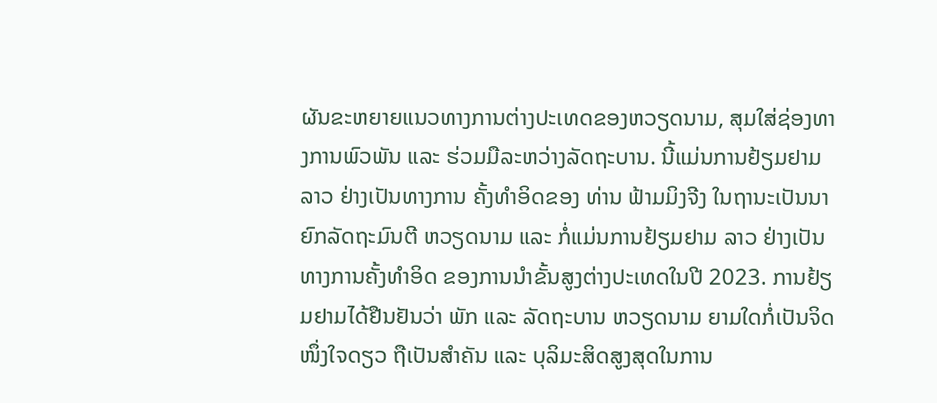ຜັນຂະຫຍາຍແນວທາງການຕ່າງປະເທດຂອງຫວຽດນາມ, ສຸມໃສ່ຊ່ອງທາງການພົວພັນ ແລະ ຮ່ວມມືລະຫວ່າງລັດຖະບານ. ນີ້ແມ່ນການຢ້ຽມຢາມ ລາວ ຢ່າງເປັນທາງການ ຄັ້ງທຳອິດຂອງ ທ່ານ ຟ້າມມິງຈີງ ໃນຖານະເປັນນາຍົກລັດຖະມົນຕີ ຫວຽດນາມ ແລະ ກໍ່ແມ່ນການຢ້ຽມຢາມ ລາວ ຢ່າງເປັນທາງການຄັ້ງທຳອິດ ຂອງການນຳຂັ້ນສູງຕ່າງປະເທດໃນປີ 2023. ການຢ້ຽມຢາມໄດ້ຢືນຢັນວ່າ ພັກ ແລະ ລັດຖະບານ ຫວຽດນາມ ຍາມໃດກໍ່ເປັນຈິດໜຶ່ງໃຈດຽວ ຖືເປັນສຳຄັນ ແລະ ບຸລິມະສິດສູງສຸດໃນການ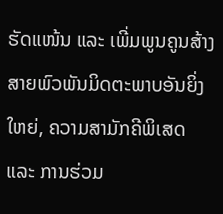ຮັດແໜ້ນ ແລະ ເພີ່ມພູນຄູນສ້າງສາຍພົວພັນມິດຕະພາບອັນຍິ່ງໃຫຍ່, ຄວາມສາມັກຄີພິເສດ ແລະ ການຮ່ວມ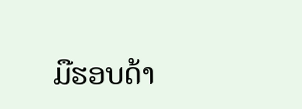ມືຮອບດ້າ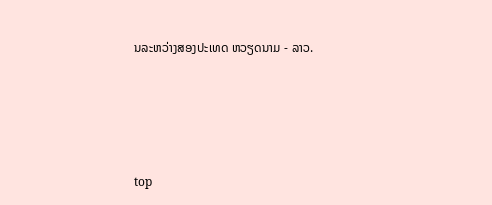ນລະຫວ່າງສອງປະເທດ ຫວຽດນາມ - ລາວ.




top